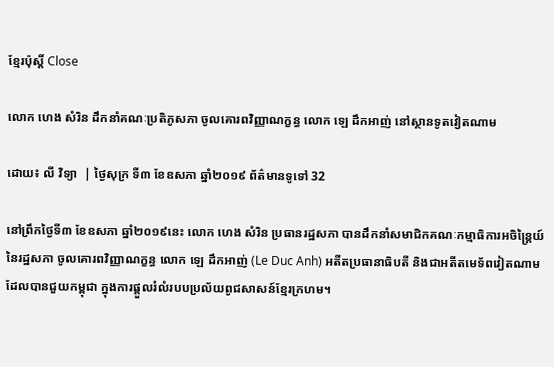ខ្មែរប៉ុស្ដិ៍ Close

លោក ហេង សំរិន ដឹកនាំគណៈប្រតិភូសភា ចូលគោរពវិញ្ញាណក្ខន្ធ លោក ឡេ ដឹកអាញ់ នៅស្ថានទូតវៀតណាម

ដោយ៖ លី វិទ្យា  | ថ្ងៃសុក្រ ទី៣ ខែឧសភា ឆ្នាំ២០១៩ ព័ត៌មានទូទៅ 32

នៅព្រឹកថ្ងៃទី៣ ខែឧសភា ឆ្នាំ២០១៩នេះ លោក ហេង សំរិន ប្រធានរដ្ឋសភា បានដឹកនាំសមាជិកគណៈកម្មាធិការអចិន្រ្តៃយ៍ នៃរដ្ឋសភា ចូលគោរពវិញ្ញាណក្ខន្ធ លោក ឡេ ដឹកអាញ់ (Le Duc Anh) អតីតប្រធានាធិបតី និងជាអតីតមេទ័ពវៀតណាមដែលបានជួយកម្ពុជា ក្នុងការផ្តួលរំលំរបបប្រល័យពូជសាសន៍ខ្មែរក្រហម។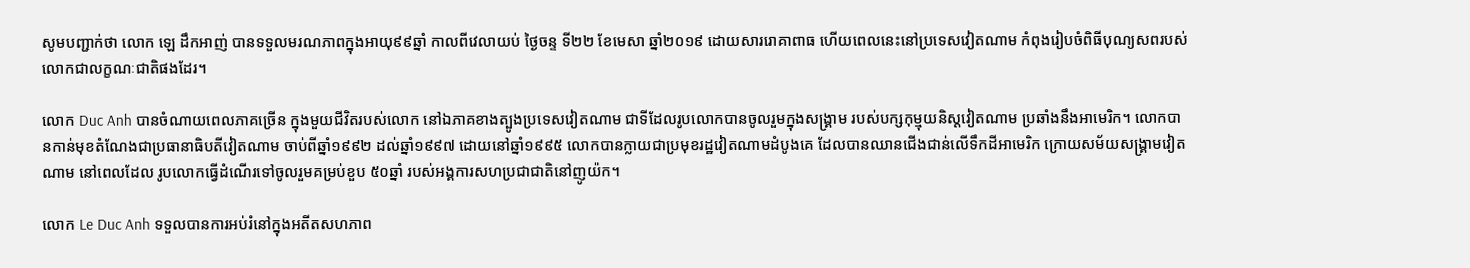សូមបញ្ជាក់ថា លោក ឡេ ដឹកអាញ់ បានទទួលមរណភាពក្នុងអាយុ៩៩ឆ្នាំ កាលពីវេលាយប់ ថ្ងៃចន្ទ ទី២២ ខែមេសា ឆ្នាំ២០១៩ ដោយសាររោគាពាធ ហើយពេលនេះនៅប្រទេសវៀតណាម កំពុងរៀបចំពិធីបុណ្យសពរបស់លោកជាលក្ខណៈជាតិផងដែរ។

លោក Duc Anh បានចំណាយពេលភាគច្រើន ក្នុងមួយជីវិតរបស់លោក នៅឯភាគខាងត្បូងប្រទេសវៀតណាម ជាទីដែលរូបលោកបានចូលរួមក្នុងសង្រ្គាម របស់បក្សកុម្មុយនិស្តវៀតណាម ប្រឆាំងនឹងអាមេរិក។ លោកបានកាន់មុខតំណែងជាប្រធានាធិបតីវៀតណាម ចាប់ពីឆ្នាំ១៩៩២ ដល់ឆ្នាំ១៩៩៧ ដោយនៅឆ្នាំ១៩៩៥ លោកបានក្លាយជាប្រមុខរដ្ឋវៀតណាមដំបូងគេ ដែលបានឈានជើងជាន់លើទឹកដីអាមេរិក ក្រោយសម័យសង្រ្គាមវៀតណាម នៅពេលដែល រូបលោកធ្វើដំណើរទៅចូលរួមគម្រប់ខួប ៥០ឆ្នាំ របស់អង្គការសហប្រជាជាតិនៅញូយ៉ក។

លោក Le Duc Anh ទទួលបានការអប់រំនៅក្នុងអតីតសហភាព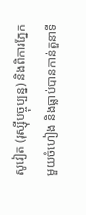សូវៀត (រុស្ស៊ីបច្ចុប្បន្ន) និងពិការភ្នែកមួយចំហៀង និងធ្លាប់បានកាន់តួនាទី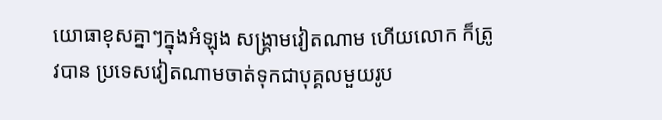យោធាខុសគ្នាៗក្នុងអំឡុង សង្រ្គាមវៀតណាម ហើយលោក ក៏ត្រូវបាន ប្រទេសវៀតណាមចាត់ទុកជាបុគ្គលមួយរូប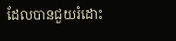ដែលបានជួយរំដោះ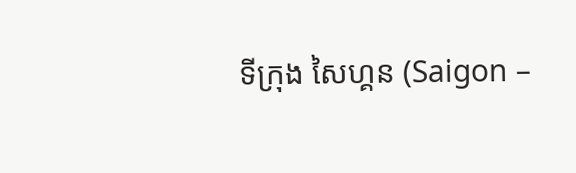ទីក្រុង សៃហ្គន (Saigon –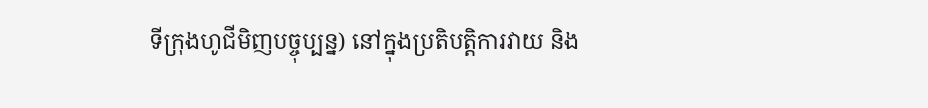ទីក្រុងហូជីមិញបច្ចុប្បន្ន) នៅក្នុងប្រតិបត្តិការវាយ និង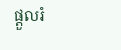ផ្តួលរំ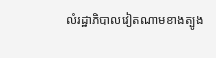លំរដ្ឋាភិបាលវៀតណាមខាងត្បូង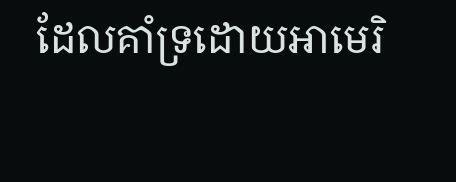ដែលគាំទ្រដោយអាមេរិ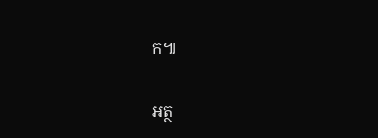ក៕

អត្ថ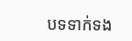បទទាក់ទង